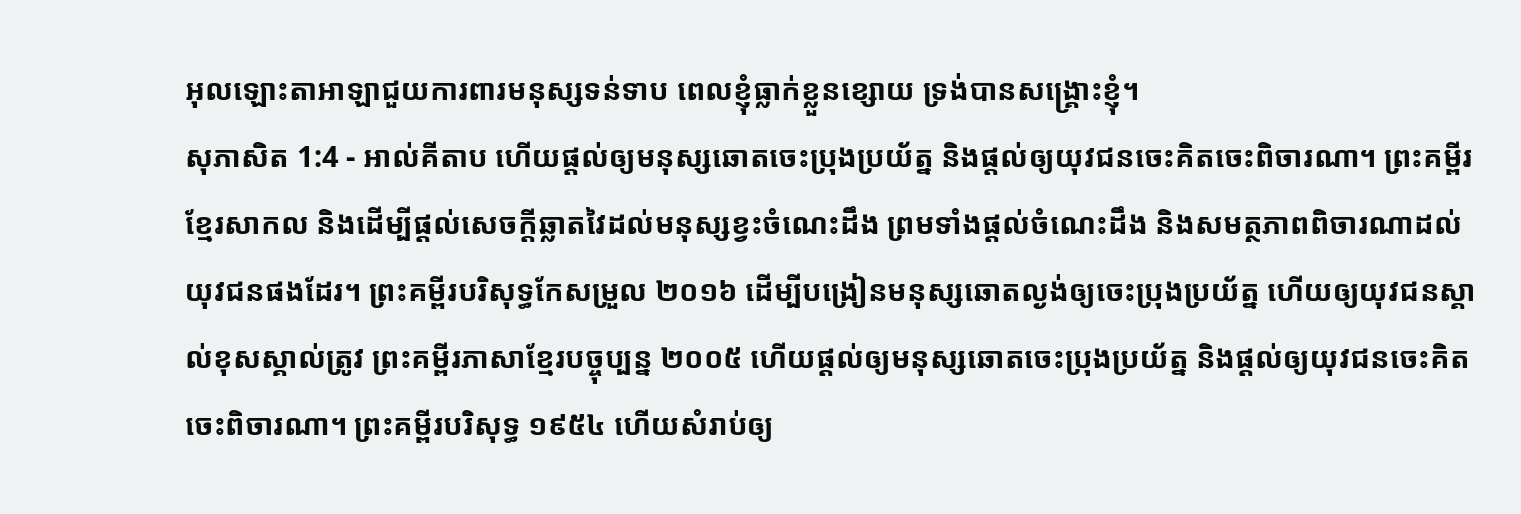អុលឡោះតាអាឡាជួយការពារមនុស្សទន់ទាប ពេលខ្ញុំធ្លាក់ខ្លួនខ្សោយ ទ្រង់បានសង្គ្រោះខ្ញុំ។
សុភាសិត 1:4 - អាល់គីតាប ហើយផ្ដល់ឲ្យមនុស្សឆោតចេះប្រុងប្រយ័ត្ន និងផ្ដល់ឲ្យយុវជនចេះគិតចេះពិចារណា។ ព្រះគម្ពីរខ្មែរសាកល និងដើម្បីផ្ដល់សេចក្ដីឆ្លាតវៃដល់មនុស្សខ្វះចំណេះដឹង ព្រមទាំងផ្ដល់ចំណេះដឹង និងសមត្ថភាពពិចារណាដល់យុវជនផងដែរ។ ព្រះគម្ពីរបរិសុទ្ធកែសម្រួល ២០១៦ ដើម្បីបង្រៀនមនុស្សឆោតល្ងង់ឲ្យចេះប្រុងប្រយ័ត្ន ហើយឲ្យយុវជនស្គាល់ខុសស្គាល់ត្រូវ ព្រះគម្ពីរភាសាខ្មែរបច្ចុប្បន្ន ២០០៥ ហើយផ្ដល់ឲ្យមនុស្សឆោតចេះប្រុងប្រយ័ត្ន និងផ្ដល់ឲ្យយុវជនចេះគិតចេះពិចារណា។ ព្រះគម្ពីរបរិសុទ្ធ ១៩៥៤ ហើយសំរាប់ឲ្យ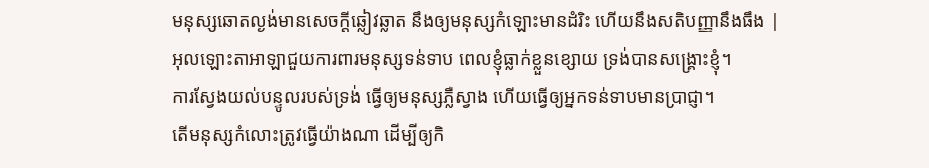មនុស្សឆោតល្ងង់មានសេចក្ដីឆ្លៀវឆ្លាត នឹងឲ្យមនុស្សកំឡោះមានដំរិះ ហើយនឹងសតិបញ្ញានឹងធឹង |
អុលឡោះតាអាឡាជួយការពារមនុស្សទន់ទាប ពេលខ្ញុំធ្លាក់ខ្លួនខ្សោយ ទ្រង់បានសង្គ្រោះខ្ញុំ។
ការស្វែងយល់បន្ទូលរបស់ទ្រង់ ធ្វើឲ្យមនុស្សភ្លឺស្វាង ហើយធ្វើឲ្យអ្នកទន់ទាបមានប្រាជ្ញា។
តើមនុស្សកំលោះត្រូវធ្វើយ៉ាងណា ដើម្បីឲ្យកិ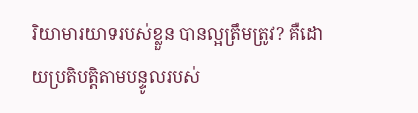រិយាមារយាទរបស់ខ្លួន បានល្អត្រឹមត្រូវ? គឺដោយប្រតិបត្តិតាមបន្ទូលរបស់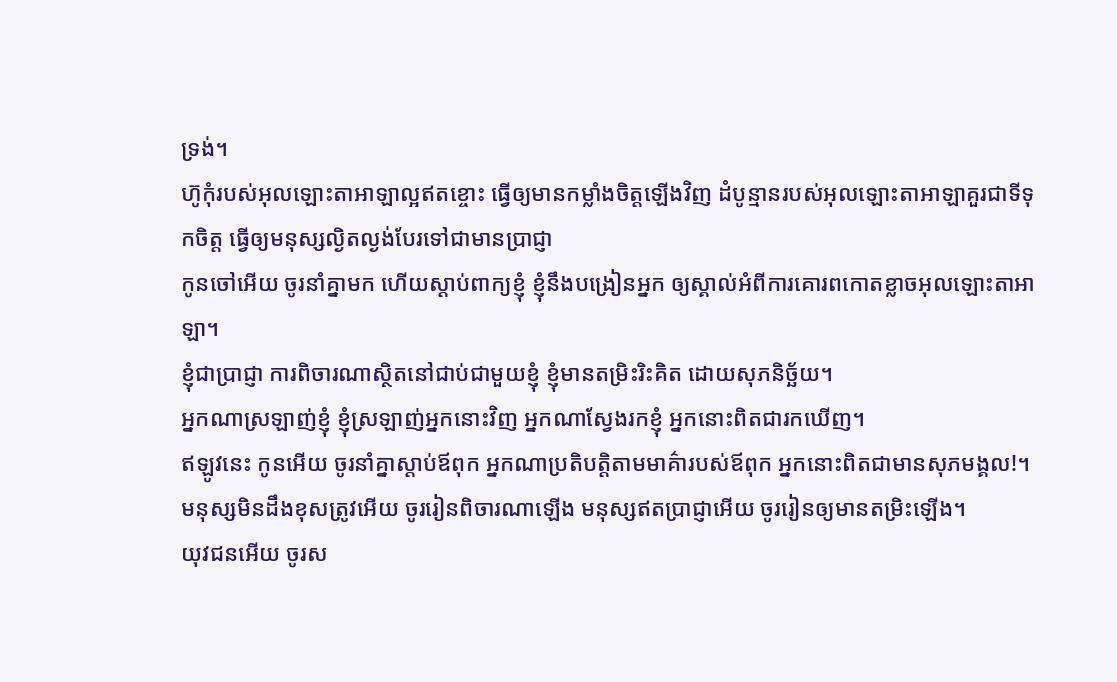ទ្រង់។
ហ៊ូកុំរបស់អុលឡោះតាអាឡាល្អឥតខ្ចោះ ធ្វើឲ្យមានកម្លាំងចិត្តឡើងវិញ ដំបូន្មានរបស់អុលឡោះតាអាឡាគួរជាទីទុកចិត្ត ធ្វើឲ្យមនុស្សល្ងិតល្ងង់បែរទៅជាមានប្រាជ្ញា
កូនចៅអើយ ចូរនាំគ្នាមក ហើយស្ដាប់ពាក្យខ្ញុំ ខ្ញុំនឹងបង្រៀនអ្នក ឲ្យស្គាល់អំពីការគោរពកោតខ្លាចអុលឡោះតាអាឡា។
ខ្ញុំជាប្រាជ្ញា ការពិចារណាស្ថិតនៅជាប់ជាមួយខ្ញុំ ខ្ញុំមានតម្រិះរិះគិត ដោយសុភនិច្ឆ័យ។
អ្នកណាស្រឡាញ់ខ្ញុំ ខ្ញុំស្រឡាញ់អ្នកនោះវិញ អ្នកណាស្វែងរកខ្ញុំ អ្នកនោះពិតជារកឃើញ។
ឥឡូវនេះ កូនអើយ ចូរនាំគ្នាស្ដាប់ឪពុក អ្នកណាប្រតិបត្តិតាមមាគ៌ារបស់ឪពុក អ្នកនោះពិតជាមានសុភមង្គល!។
មនុស្សមិនដឹងខុសត្រូវអើយ ចូររៀនពិចារណាឡើង មនុស្សឥតប្រាជ្ញាអើយ ចូររៀនឲ្យមានតម្រិះឡើង។
យុវជនអើយ ចូរស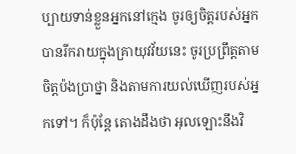ប្បាយទាន់ខ្លួនអ្នកនៅក្មេង ចូរឲ្យចិត្តរបស់អ្នកបានរីករាយក្នុងគ្រាយុវវ័យនេះ ចូរប្រព្រឹត្តតាមចិត្តប៉ងប្រាថ្នា និងតាមការយល់ឃើញរបស់អ្នកទៅ។ ក៏ប៉ុន្តែ តោងដឹងថា អុលឡោះនឹងវិ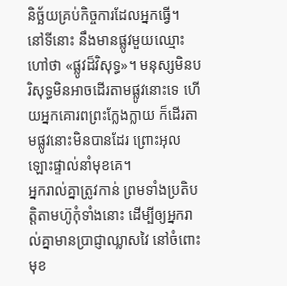និច្ឆ័យគ្រប់កិច្ចការដែលអ្នកធ្វើ។
នៅទីនោះ នឹងមានផ្លូវមួយឈ្មោះហៅថា «ផ្លូវដ៏វិសុទ្ធ»។ មនុស្សមិនបរិសុទ្ធមិនអាចដើរតាមផ្លូវនោះទេ ហើយអ្នកគោរពព្រះក្លែងក្លាយ ក៏ដើរតាមផ្លូវនោះមិនបានដែរ ព្រោះអុលឡោះផ្ទាល់នាំមុខគេ។
អ្នករាល់គ្នាត្រូវកាន់ ព្រមទាំងប្រតិបត្តិតាមហ៊ូកុំទាំងនោះ ដើម្បីឲ្យអ្នករាល់គ្នាមានប្រាជ្ញាឈ្លាសវៃ នៅចំពោះមុខ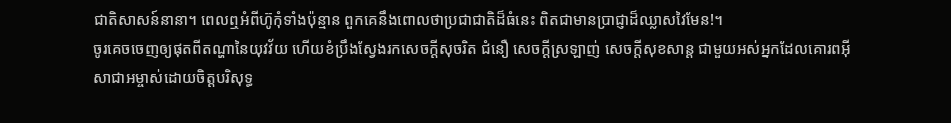ជាតិសាសន៍នានា។ ពេលឮអំពីហ៊ូកុំទាំងប៉ុន្មាន ពួកគេនឹងពោលថាប្រជាជាតិដ៏ធំនេះ ពិតជាមានប្រាជ្ញាដ៏ឈ្លាសវៃមែន!។
ចូរគេចចេញឲ្យផុតពីតណ្ហានៃយុវវ័យ ហើយខំប្រឹងស្វែងរកសេចក្ដីសុចរិត ជំនឿ សេចក្ដីស្រឡាញ់ សេចក្ដីសុខសាន្ដ ជាមួយអស់អ្នកដែលគោរពអ៊ីសាជាអម្ចាស់ដោយចិត្ដបរិសុទ្ធ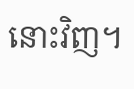នោះវិញ។